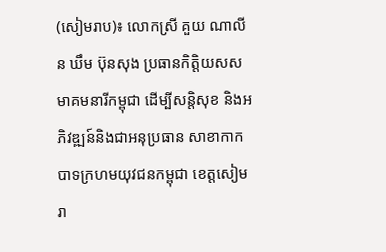(សៀមរាប)៖ លោកស្រី គួយ ណាលីន ឃឹម ប៊ុនសុង ប្រធានកិត្តិយសសមាគមនារីកម្ពុជា ដើម្បីសន្តិសុខ និងអភិវឌ្ឍន៍និងជាអនុប្រធាន សាខាកាកបាទក្រហមយុវជនកម្ពុជា ខេត្តសៀមរា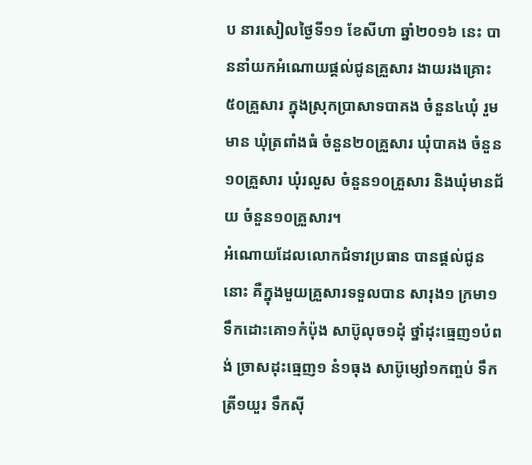ប នារសៀលថ្ងៃទី១១ ខែសីហា ឆ្នាំ២០១៦ នេះ បាននាំយកអំណោយផ្ដល់ជូនគ្រួសារ ងាយរងគ្រោះ៥០គ្រួសារ ក្នុងស្រុកប្រាសាទបាគង ចំនួន៤ឃុំ រួមមាន ឃុំត្រពាំងធំ ចំនួន២០គ្រួសារ ឃុំបាគង ចំនួន១០គ្រួសារ ឃុំរលួស ចំនួន១០គ្រួសារ និងឃុំមានជ័យ ចំនួន១០គ្រួសារ។
អំណោយដែលលោកជំទាវប្រធាន បានផ្ដល់ជូននោះ គឺក្នុងមួយគ្រួសារទទួលបាន សារុង១ ក្រមា១ ទឹកដោះគោ១កំប៉ុង សាប៊ូលុច១ដុំ ថ្នាំដុះធ្មេញ១បំពង់ ច្រាសដុះធ្មេញ១ នំ១ធុង សាប៊ូម្សៅ១កញ្ចប់ ទឹកត្រី១យួរ ទឹកស៊ី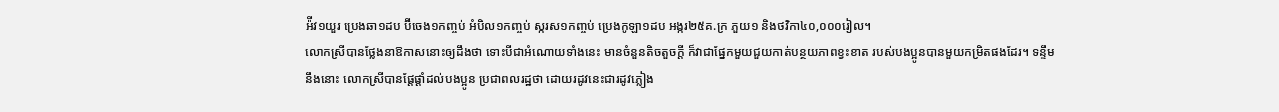អ៉ីវ១យួរ ប្រេងឆា១ដប ប៊ីចេង១កញ្ចប់ អំបិល១កញ្ចប់ ស្ករស១កញ្ចប់ ប្រេងកូឡា១ដប អង្ករ២៥គ.ក្រ ភួយ១ និងថវិកា៤០,០០០រៀល។
លោកស្រីបានថ្លែងនាឱកាសនោះឲ្យដឹងថា ទោះបីជាអំណោយទាំងនេះ មានចំនួនតិចតួចក្ដី ក៏វាជាផ្នែកមួយជួយកាត់បន្ថយភាពខ្វះខាត របស់បងប្អូនបានមួយកម្រិតផងដែរ។ ទន្ទឹមនឹងនោះ លោកស្រីបានផ្ដែផ្ដាំដល់បងប្អូន ប្រជាពលរដ្ឋថា ដោយរដូវនេះជារដូវភ្លៀង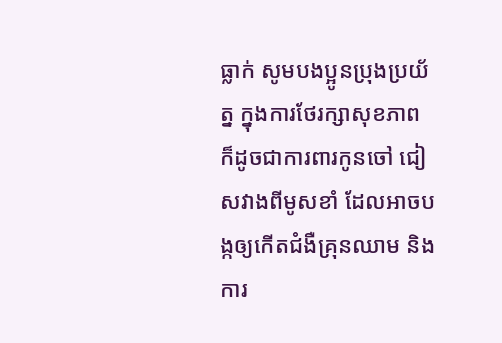ធ្លាក់ សូមបងប្អូនប្រុងប្រយ័ត្ន ក្នុងការថែរក្សាសុខភាព ក៏ដូចជាការពារកូនចៅ ជៀសវាងពីមូសខាំ ដែលអាចបង្កឲ្យកើតជំងឺគ្រុនឈាម និងការ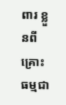ពារ ខ្លួនពីគ្រោះធម្មជា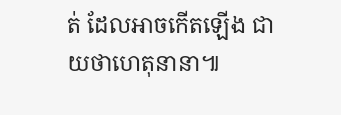ត់ ដែលអាចកើតឡើង ជាយថាហេតុនានា៕